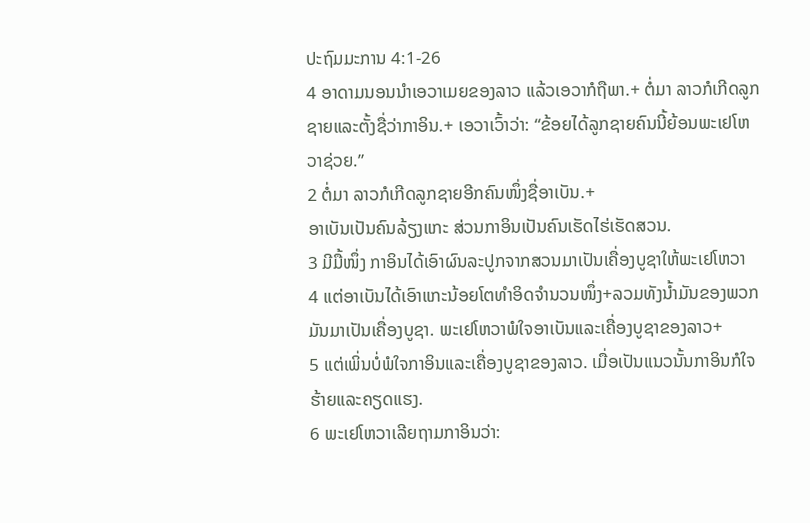ປະຖົມມະການ 4:1-26
4 ອາດາມນອນນຳເອວາເມຍຂອງລາວ ແລ້ວເອວາກໍຖືພາ.+ ຕໍ່ມາ ລາວກໍເກີດລູກຊາຍແລະຕັ້ງຊື່ວ່າກາອິນ.+ ເອວາເວົ້າວ່າ: “ຂ້ອຍໄດ້ລູກຊາຍຄົນນີ້ຍ້ອນພະເຢໂຫວາຊ່ວຍ.”
2 ຕໍ່ມາ ລາວກໍເກີດລູກຊາຍອີກຄົນໜຶ່ງຊື່ອາເບັນ.+
ອາເບັນເປັນຄົນລ້ຽງແກະ ສ່ວນກາອິນເປັນຄົນເຮັດໄຮ່ເຮັດສວນ.
3 ມີມື້ໜຶ່ງ ກາອິນໄດ້ເອົາຜົນລະປູກຈາກສວນມາເປັນເຄື່ອງບູຊາໃຫ້ພະເຢໂຫວາ
4 ແຕ່ອາເບັນໄດ້ເອົາແກະນ້ອຍໂຕທຳອິດຈຳນວນໜຶ່ງ+ລວມທັງນ້ຳມັນຂອງພວກມັນມາເປັນເຄື່ອງບູຊາ. ພະເຢໂຫວາພໍໃຈອາເບັນແລະເຄື່ອງບູຊາຂອງລາວ+
5 ແຕ່ເພິ່ນບໍ່ພໍໃຈກາອິນແລະເຄື່ອງບູຊາຂອງລາວ. ເມື່ອເປັນແນວນັ້ນກາອິນກໍໃຈຮ້າຍແລະຄຽດແຮງ.
6 ພະເຢໂຫວາເລີຍຖາມກາອິນວ່າ: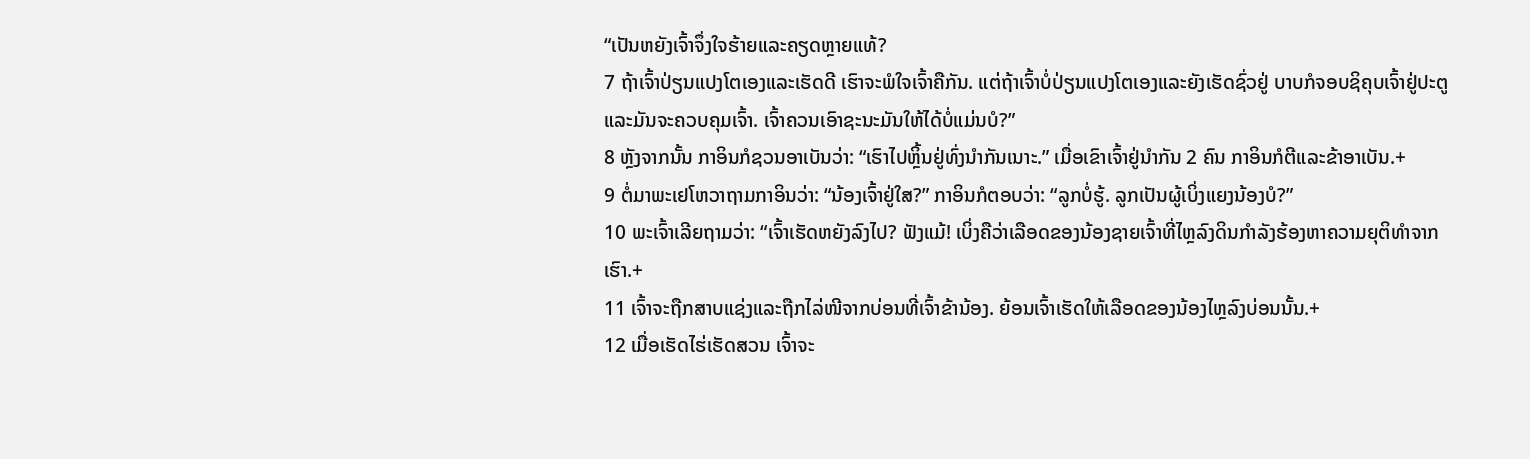“ເປັນຫຍັງເຈົ້າຈຶ່ງໃຈຮ້າຍແລະຄຽດຫຼາຍແທ້?
7 ຖ້າເຈົ້າປ່ຽນແປງໂຕເອງແລະເຮັດດີ ເຮົາຈະພໍໃຈເຈົ້າຄືກັນ. ແຕ່ຖ້າເຈົ້າບໍ່ປ່ຽນແປງໂຕເອງແລະຍັງເຮັດຊົ່ວຢູ່ ບາບກໍຈອບຊິຄຸບເຈົ້າຢູ່ປະຕູ ແລະມັນຈະຄວບຄຸມເຈົ້າ. ເຈົ້າຄວນເອົາຊະນະມັນໃຫ້ໄດ້ບໍ່ແມ່ນບໍ?”
8 ຫຼັງຈາກນັ້ນ ກາອິນກໍຊວນອາເບັນວ່າ: “ເຮົາໄປຫຼິ້ນຢູ່ທົ່ງນຳກັນເນາະ.” ເມື່ອເຂົາເຈົ້າຢູ່ນຳກັນ 2 ຄົນ ກາອິນກໍຕີແລະຂ້າອາເບັນ.+
9 ຕໍ່ມາພະເຢໂຫວາຖາມກາອິນວ່າ: “ນ້ອງເຈົ້າຢູ່ໃສ?” ກາອິນກໍຕອບວ່າ: “ລູກບໍ່ຮູ້. ລູກເປັນຜູ້ເບິ່ງແຍງນ້ອງບໍ?”
10 ພະເຈົ້າເລີຍຖາມວ່າ: “ເຈົ້າເຮັດຫຍັງລົງໄປ? ຟັງແມ້! ເບິ່ງຄືວ່າເລືອດຂອງນ້ອງຊາຍເຈົ້າທີ່ໄຫຼລົງດິນກຳລັງຮ້ອງຫາຄວາມຍຸຕິທຳຈາກເຮົາ.+
11 ເຈົ້າຈະຖືກສາບແຊ່ງແລະຖືກໄລ່ໜີຈາກບ່ອນທີ່ເຈົ້າຂ້ານ້ອງ. ຍ້ອນເຈົ້າເຮັດໃຫ້ເລືອດຂອງນ້ອງໄຫຼລົງບ່ອນນັ້ນ.+
12 ເມື່ອເຮັດໄຮ່ເຮັດສວນ ເຈົ້າຈະ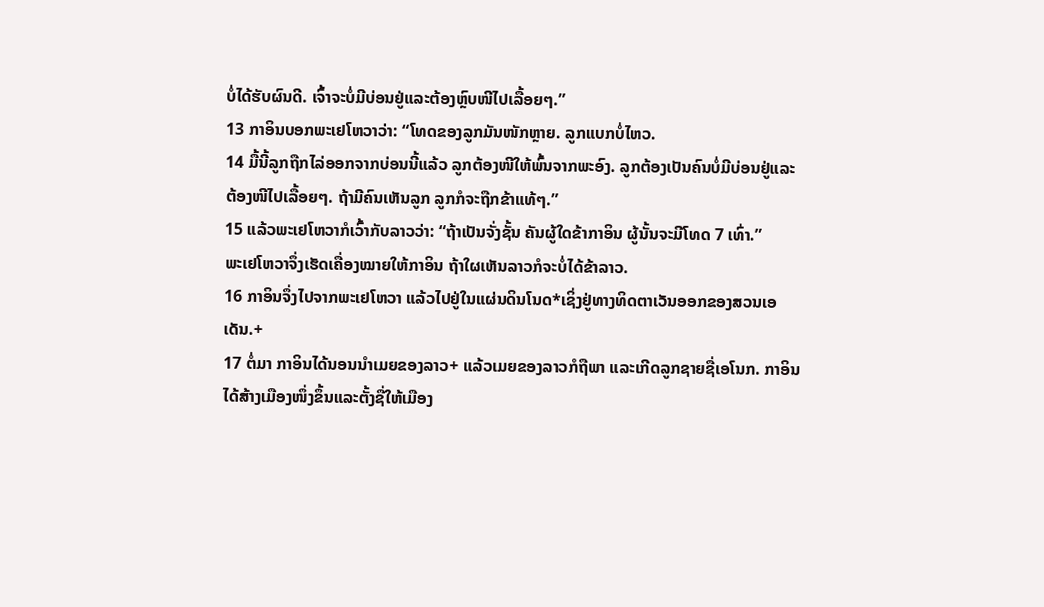ບໍ່ໄດ້ຮັບຜົນດີ. ເຈົ້າຈະບໍ່ມີບ່ອນຢູ່ແລະຕ້ອງຫຼົບໜີໄປເລື້ອຍໆ.”
13 ກາອິນບອກພະເຢໂຫວາວ່າ: “ໂທດຂອງລູກມັນໜັກຫຼາຍ. ລູກແບກບໍ່ໄຫວ.
14 ມື້ນີ້ລູກຖືກໄລ່ອອກຈາກບ່ອນນີ້ແລ້ວ ລູກຕ້ອງໜີໃຫ້ພົ້ນຈາກພະອົງ. ລູກຕ້ອງເປັນຄົນບໍ່ມີບ່ອນຢູ່ແລະຕ້ອງໜີໄປເລື້ອຍໆ. ຖ້າມີຄົນເຫັນລູກ ລູກກໍຈະຖືກຂ້າແທ້ໆ.”
15 ແລ້ວພະເຢໂຫວາກໍເວົ້າກັບລາວວ່າ: “ຖ້າເປັນຈັ່ງຊັ້ນ ຄັນຜູ້ໃດຂ້າກາອິນ ຜູ້ນັ້ນຈະມີໂທດ 7 ເທົ່າ.”
ພະເຢໂຫວາຈຶ່ງເຮັດເຄື່ອງໝາຍໃຫ້ກາອິນ ຖ້າໃຜເຫັນລາວກໍຈະບໍ່ໄດ້ຂ້າລາວ.
16 ກາອິນຈຶ່ງໄປຈາກພະເຢໂຫວາ ແລ້ວໄປຢູ່ໃນແຜ່ນດິນໂນດ*ເຊິ່ງຢູ່ທາງທິດຕາເວັນອອກຂອງສວນເອເດັນ.+
17 ຕໍ່ມາ ກາອິນໄດ້ນອນນຳເມຍຂອງລາວ+ ແລ້ວເມຍຂອງລາວກໍຖືພາ ແລະເກີດລູກຊາຍຊື່ເອໂນກ. ກາອິນໄດ້ສ້າງເມືອງໜຶ່ງຂຶ້ນແລະຕັ້ງຊື່ໃຫ້ເມືອງ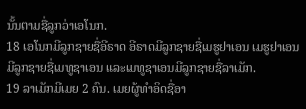ນັ້ນຕາມຊື່ລູກວ່າເອໂນກ.
18 ເອໂນກມີລູກຊາຍຊື່ອີຣາດ ອີຣາດມີລູກຊາຍຊື່ເມຮູຢາເອນ ເມຮູຢາເອນມີລູກຊາຍຊື່ເມທູຊາເອນ ແລະເມທູຊາເອນມີລູກຊາຍຊື່ລາເມັກ.
19 ລາເມັກມີເມຍ 2 ຄົນ. ເມຍຜູ້ທຳອິດຊື່ອາ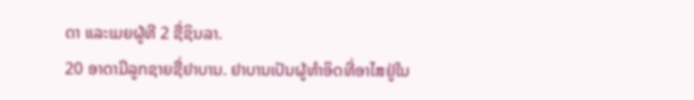ດາ ແລະເມຍຜູ້ທີ 2 ຊື່ຊິນລາ.
20 ອາດາມີລູກຊາຍຊື່ຢາບານ. ຢາບານເປັນຜູ້ທຳອິດທີ່ອາໄສຢູ່ໃນ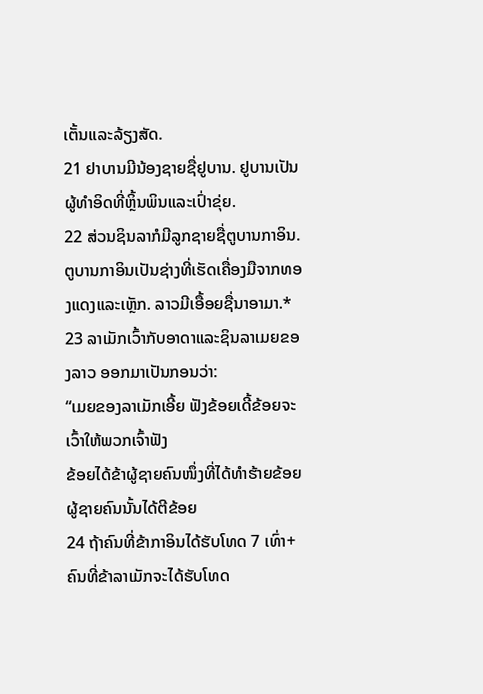ເຕັ້ນແລະລ້ຽງສັດ.
21 ຢາບານມີນ້ອງຊາຍຊື່ຢູບານ. ຢູບານເປັນຜູ້ທຳອິດທີ່ຫຼິ້ນພິນແລະເປົ່າຂຸ່ຍ.
22 ສ່ວນຊິນລາກໍມີລູກຊາຍຊື່ຕູບານກາອິນ. ຕູບານກາອິນເປັນຊ່າງທີ່ເຮັດເຄື່ອງມືຈາກທອງແດງແລະເຫຼັກ. ລາວມີເອື້ອຍຊື່ນາອາມາ.*
23 ລາເມັກເວົ້າກັບອາດາແລະຊິນລາເມຍຂອງລາວ ອອກມາເປັນກອນວ່າ:
“ເມຍຂອງລາເມັກເອີ້ຍ ຟັງຂ້ອຍເດີ້ຂ້ອຍຈະເວົ້າໃຫ້ພວກເຈົ້າຟັງ
ຂ້ອຍໄດ້ຂ້າຜູ້ຊາຍຄົນໜຶ່ງທີ່ໄດ້ທຳຮ້າຍຂ້ອຍຜູ້ຊາຍຄົນນັ້ນໄດ້ຕີຂ້ອຍ
24 ຖ້າຄົນທີ່ຂ້າກາອິນໄດ້ຮັບໂທດ 7 ເທົ່າ+ຄົນທີ່ຂ້າລາເມັກຈະໄດ້ຮັບໂທດ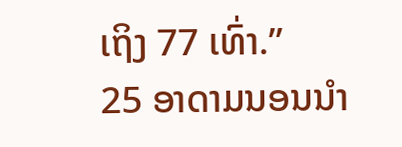ເຖິງ 77 ເທົ່າ.”
25 ອາດາມນອນນຳ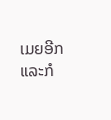ເມຍອີກແລະກໍ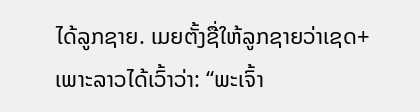ໄດ້ລູກຊາຍ. ເມຍຕັ້ງຊື່ໃຫ້ລູກຊາຍວ່າເຊດ+ ເພາະລາວໄດ້ເວົ້າວ່າ: “ພະເຈົ້າ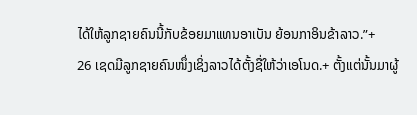ໄດ້ໃຫ້ລູກຊາຍຄົນນີ້ກັບຂ້ອຍມາແທນອາເບັນ ຍ້ອນກາອິນຂ້າລາວ.”+
26 ເຊດມີລູກຊາຍຄົນໜຶ່ງເຊິ່ງລາວໄດ້ຕັ້ງຊື່ໃຫ້ວ່າເອໂນດ.+ ຕັ້ງແຕ່ນັ້ນມາຜູ້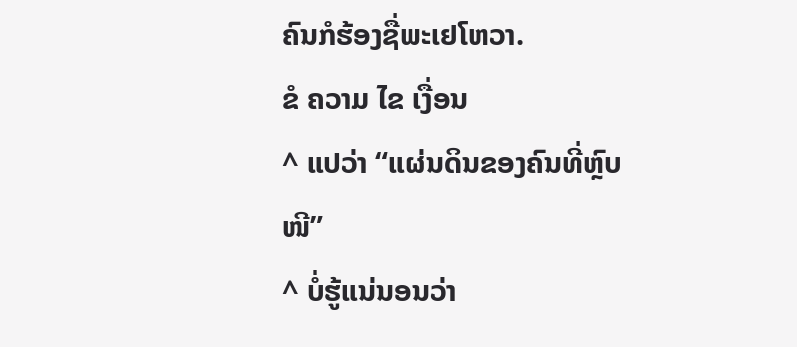ຄົນກໍຮ້ອງຊື່ພະເຢໂຫວາ.
ຂໍ ຄວາມ ໄຂ ເງື່ອນ
^ ແປວ່າ “ແຜ່ນດິນຂອງຄົນທີ່ຫຼົບໜີ”
^ ບໍ່ຮູ້ແນ່ນອນວ່າ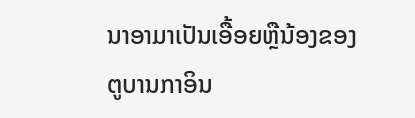ນາອາມາເປັນເອື້ອຍຫຼືນ້ອງຂອງຕູບານກາອິນ